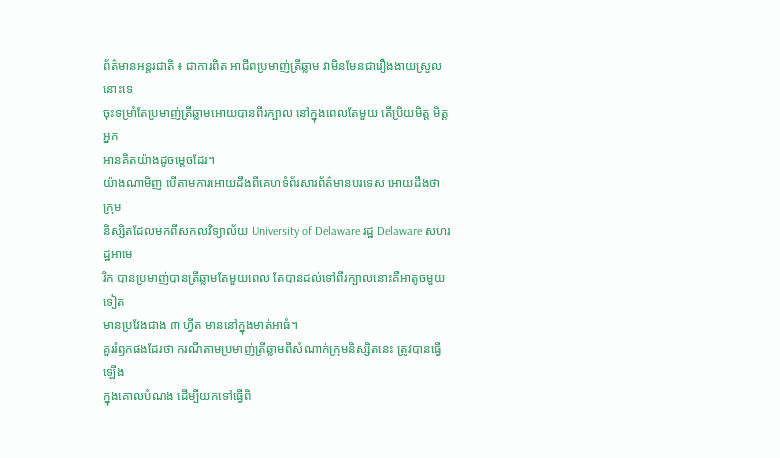ព័ត៌មានអន្តរជាតិ ៖ ជាការពិត អាជីពប្រមាញ់ត្រីឆ្លាម វាមិនមែនជារឿងងាយស្រួលនោះទេ
ចុះទម្រាំតែប្រមាញ់ត្រីឆ្លាមអោយបានពីរក្បាល នៅក្នុងពេលតែមួយ តើប្រិយមិត្ត មិត្តអ្នក
អានគិតយ៉ាងដូចម្តេចដែរ។
យ៉ាងណាមិញ បើតាមការអោយដឹងពីគេហទំព័រសារព័ត៌មានបរទេស អោយដឹងថា ក្រុម
និស្សិតដែលមកពីសកលវិទ្យាល័យ University of Delaware រដ្ឋ Delaware សហរដ្ឋអាមេ
រិក បានប្រមាញ់បានត្រីឆ្លាមតែមួយពេល តែបានដល់ទៅពីរក្បាលនោះគឺអាតូចមួយទៀត
មានប្រវែងជាង ៣ ហ្វីត មាននៅក្នុងមាត់អាធំ។
គួររំឭកផងដែរថា ករណីតាមប្រមាញ់ត្រីឆ្លាមពីសំណាក់ក្រុមនិស្សិតនេះ ត្រូវបានធ្វើឡើង
ក្នុងគោលបំណង ដើម្បីយកទៅធ្វើពិ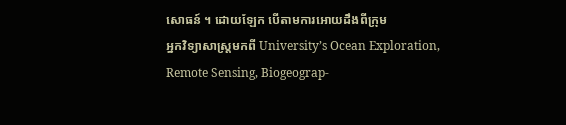សោធន៍ ។ ដោយឡែក បើតាមការអោយដឹងពីក្រុម
អ្នកវិទ្យាសាស្រ្តមកពី University’s Ocean Exploration, Remote Sensing, Biogeograp-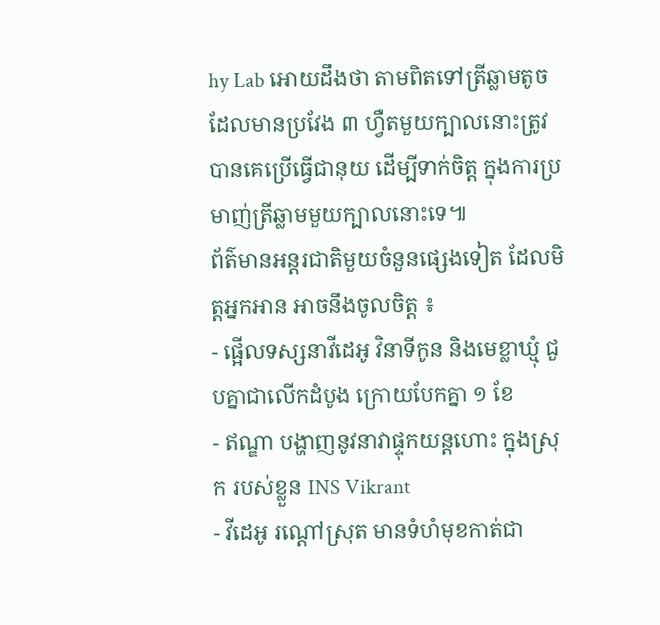hy Lab អោយដឹងថា តាមពិតទៅត្រីឆ្លាមតូចដែលមានប្រវែង ៣ ហ្វឺតមួយក្បាលនោះត្រូវ
បានគេប្រើធ្វើជានុយ ដើម្បីទាក់ចិត្ត ក្នុងការប្រមាញ់ត្រីឆ្លាមមួយក្បាលនោះទេ៕
ព័ត៌មានអន្តរជាតិមួយចំនួនផ្សេងទៀត ដែលមិត្តអ្នកអាន អាចនឹងចូលចិត្ត ៖
- ផ្អើលទស្សនាវីដេអូ វិនាទីកូន និងមេខ្លាឃ្មុំ ជួបគ្នាជាលើកដំបូង ក្រោយបែកគ្នា ១ ខែ
- ឥណ្ឌា បង្ហាញនូវនាវាផ្ទុកយន្តហោះ ក្នុងស្រុក របស់ខ្លួន INS Vikrant
- វីដេអូ រណ្តៅស្រុត មានទំហំមុខកាត់ជា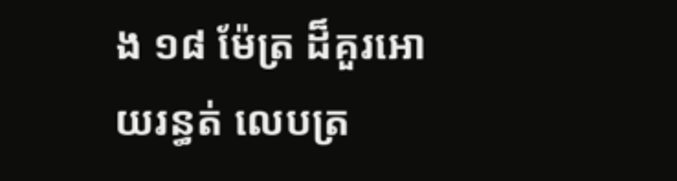ង ១៨ ម៉ែត្រ ដ៏គួរអោយរន្ធត់ លេបត្រ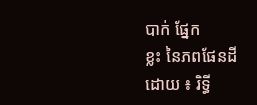បាក់ ផ្នែក
ខ្លះ នៃភពផែនដី
ដោយ ៖ រិទ្ធី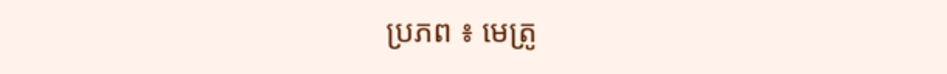ប្រភព ៖ មេត្រូ